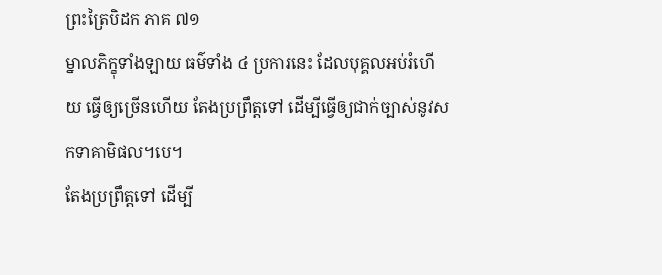ព្រះត្រៃបិដក ភាគ ៧១
ម្នាលភិក្ខុទាំងឡាយ ធម៌ទាំង ៤ ប្រការនេះ ដែលបុគ្គលអប់រំហើយ ធ្វើឲ្យច្រើនហើយ តែងប្រព្រឹត្តទៅ ដើម្បីធ្វើឲ្យជាក់ច្បាស់នូវសកទាគាមិផល។បេ។
តែងប្រព្រឹត្តទៅ ដើម្បី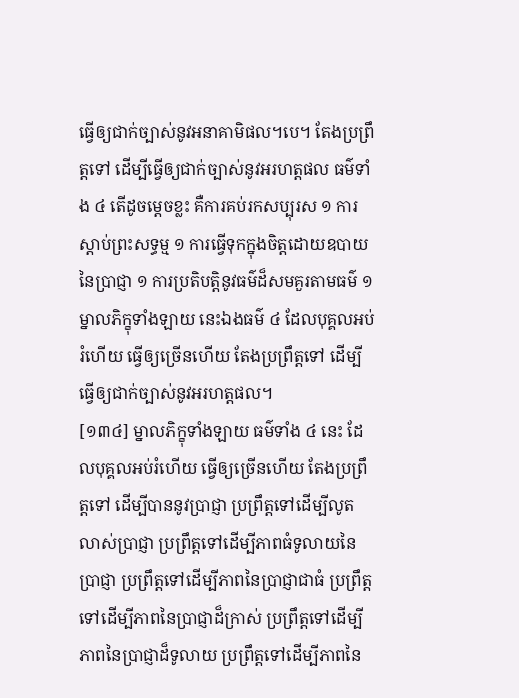ធ្វើឲ្យជាក់ច្បាស់នូវអនាគាមិផល។បេ។ តែងប្រព្រឹត្តទៅ ដើម្បីធ្វើឲ្យជាក់ច្បាស់នូវអរហត្តផល ធម៌ទាំង ៤ តើដូចម្តេចខ្លះ គឺការគប់រកសប្បុរស ១ ការស្តាប់ព្រះសទ្ធម្ម ១ ការធ្វើទុកក្នុងចិត្តដោយឧបាយនៃប្រាជ្ញា ១ ការប្រតិបត្តិនូវធម៌ដ៏សមគួរតាមធម៌ ១ ម្នាលភិក្ខុទាំងឡាយ នេះឯងធម៌ ៤ ដែលបុគ្គលអប់រំហើយ ធ្វើឲ្យច្រើនហើយ តែងប្រព្រឹត្តទៅ ដើម្បីធ្វើឲ្យជាក់ច្បាស់នូវអរហត្តផល។
[១៣៤] ម្នាលភិក្ខុទាំងឡាយ ធម៌ទាំង ៤ នេះ ដែលបុគ្គលអប់រំហើយ ធ្វើឲ្យច្រើនហើយ តែងប្រព្រឹត្តទៅ ដើម្បីបាននូវប្រាជ្ញា ប្រព្រឹត្តទៅដើម្បីលូតលាស់ប្រាជ្ញា ប្រព្រឹត្តទៅដើម្បីភាពធំទូលាយនៃប្រាជ្ញា ប្រព្រឹត្តទៅដើម្បីភាពនៃប្រាជ្ញាជាធំ ប្រព្រឹត្តទៅដើម្បីភាពនៃប្រាជ្ញាដ៏ក្រាស់ ប្រព្រឹត្តទៅដើម្បីភាពនៃប្រាជ្ញាដ៏ទូលាយ ប្រព្រឹត្តទៅដើម្បីភាពនៃ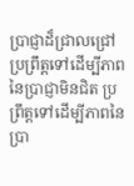ប្រាជ្ញាដ៏ជ្រាលជ្រៅ ប្រព្រឹត្តទៅដើម្បីភាពនៃប្រាជ្ញាមិនជិត ប្រព្រឹត្តទៅដើម្បីភាពនៃប្រា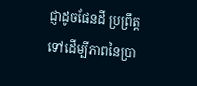ជ្ញាដូចផែនដី ប្រព្រឹត្តទៅដើម្បីភាពនៃប្រា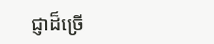ជ្ញាដ៏ច្រើ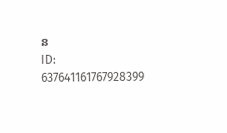ន
ID: 637641161767928399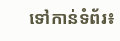ទៅកាន់ទំព័រ៖